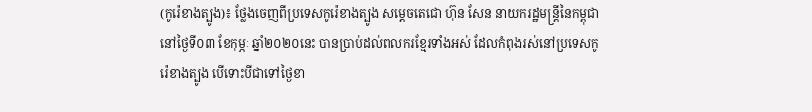(កូរ៉េខាងត្បូង)៖ ថ្លែងចេញពីប្រទេសកូរ៉េខាងត្បូង សម្ដេចតេជោ ហ៊ុន សែន នាយករដ្ឋមន្ដ្រីនៃកម្ពុជា នៅថ្ងៃទី០៣ ខែកុម្ភៈ ឆ្នាំ២០២០នេះ បានប្រាប់ដល់ពលករខ្មែរទាំងអស់ ដែលកំពុងរស់នៅប្រទេសកូរ៉េខាងត្បូង បើទោះបីជាទៅថ្ងៃខា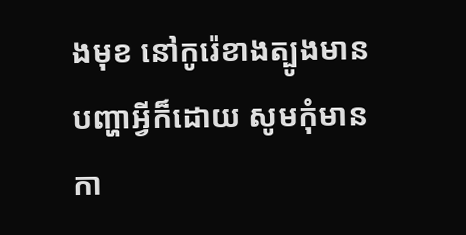ងមុខ នៅកូរ៉េខាងត្បូងមានបញ្ហាអ្វីក៏ដោយ សូមកុំមានកា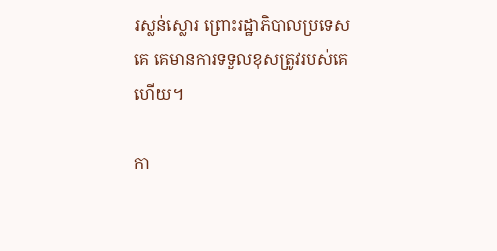រស្លន់ស្លោរ ព្រោះរដ្ឋាភិបាលប្រទេសគេ គេមានការទទួលខុសត្រូវរបស់គេហើយ។

កា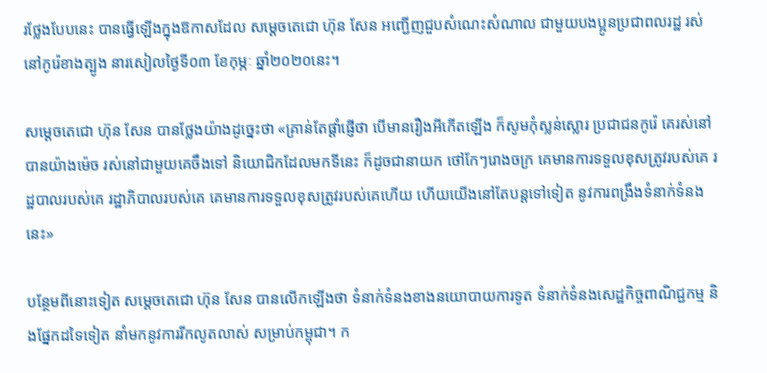រថ្លែងបែបនេះ បានធ្វើឡើងក្នុងឱកាសដែល សម្ដេចតេជោ ហ៊ុន សែន អញ្ជើញជួបសំណេះសំណាល ជាមួយបងប្អូនប្រជាពលរដ្ឋ រស់នៅកូរ៉េខាងត្បូង នារសៀលថ្ងៃទី០៣ ខែកុម្ភៈ ឆ្នាំ២០២០នេះ។

សម្ដេចតេជោ ហ៊ុន សែន បានថ្លែងយ៉ាងដូច្នេះថា «គ្រាន់តែផ្ដាំផ្ញើថា បើមានរឿងអីកើតឡើង ក៏សូមកុំស្លន់ស្លោរ ប្រជាជនកូរ៉េ គេរស់នៅបានយ៉ាងម៉េច រស់នៅជាមួយគេចឹងទៅ និយោជិកដែលមកទីនេះ ក៏ដូចជានាយក ថៅកែៗរោងចក្រ គេមានការទទួលខុសត្រូវរបស់គេ រដ្ឋបាលរបស់គេ រដ្ឋាភិបាលរបស់គេ គេមានការទទួលខុសត្រូវរបស់គេហើយ ហើយយើងនៅតែបន្ដទៅទៀត នូវការពង្រឹងទំនាក់ទំនងនេះ»

បន្ថែមពីនោះទៀត សម្ដេចតេជោ ហ៊ុន សែន បានលើកឡើងថា ទំនាក់ទំនងខាងនយោបាយការទូត ទំនាក់ទំនងសេដ្ឋកិច្ចពាណិជ្ជកម្ម និងផ្នែកដទៃទៀត នាំមកនូវការរីកលូតលាស់ សម្រាប់កម្ពុជា។ ក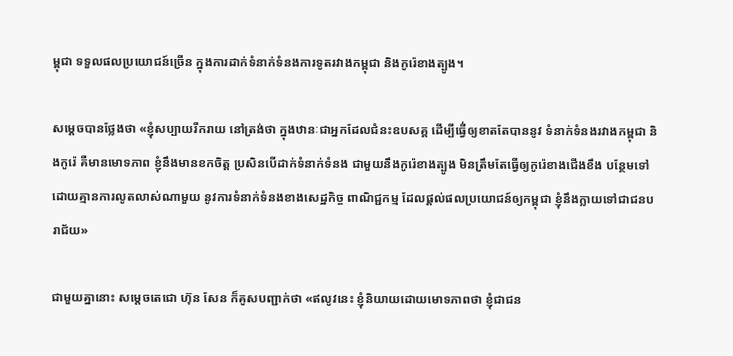ម្ពុជា ទទួលផលប្រយោជន៍ច្រើន ក្នុងការដាក់ទំនាក់ទំនងការទូតរវាងកម្ពុជា និងកូរ៉េខាងត្បូង។

សម្ដេចបានថ្លែងថា «ខ្ញុំសប្បាយរីករាយ នៅត្រង់ថា ក្នុងឋានៈជាអ្នកដែលជំនះឧបសគ្គ ដើម្បីធ្វើ់ឲ្យខាតតែបាននូវ ទំនាក់ទំនងរវាងកម្ពុជា និងកូរ៉េ គឺមានមោទភាព ខ្ញុំនឹងមានខកចិត្ដ ប្រសិនបើដាក់ទំនាក់ទំនង ជាមួយនឹងកូរ៉េខាងត្បូង មិនត្រឹមតែធ្វើឲ្យកូរ៉េខាងជើងខឹង បន្ថែមទៅដោយគ្មានការលូតលាស់ណាមួយ នូវការទំនាក់ទំនងខាងសេដ្ឋកិច្ច ពាណិជ្ជកម្ម ដែលផ្ដល់ផលប្រយោជន៍ឲ្យកម្ពុជា ខ្ញុំនឹងក្លាយទៅជាជនបរាជ័យ»

ជាមួយគ្នានោះ សម្ដេចតេជោ ហ៊ុន សែន ក៏គូសបញ្ជាក់ថា «ឥលូវនេះ ខ្ញុំនិយាយដោយមោទភាពថា ខ្ញុំជាជន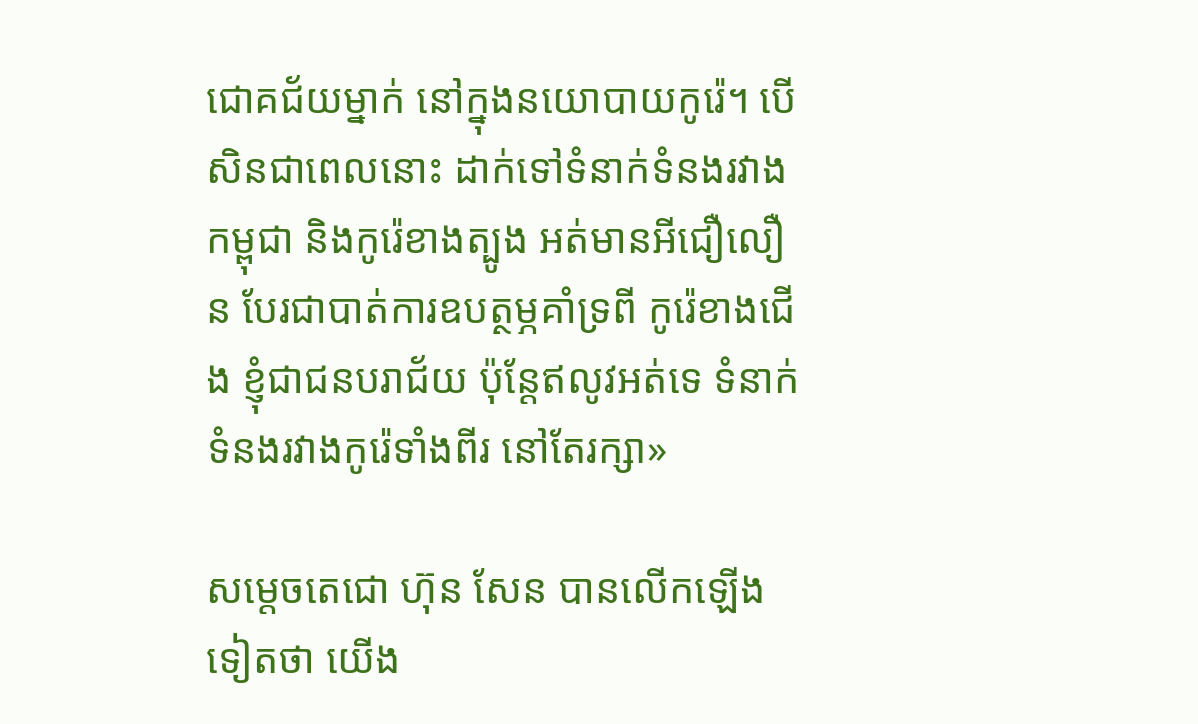ជោគជ័យម្នាក់ នៅក្នុងនយោបាយកូរ៉េ។ បើសិនជាពេលនោះ ដាក់ទៅទំនាក់ទំនងរវាងកម្ពុជា និងកូរ៉េខាងត្បូង អត់មានអីជឿលឿន បែរជាបាត់ការឧបត្ថម្ភគាំទ្រពី កូរ៉េខាងជើង ខ្ញុំជាជនបរាជ័យ ប៉ុន្ដែឥលូវអត់ទេ ទំនាក់ទំនងរវាងកូរ៉េទាំងពីរ នៅតែរក្សា»

សម្ដេចតេជោ ហ៊ុន សែន បានលើកឡើងទៀតថា យើង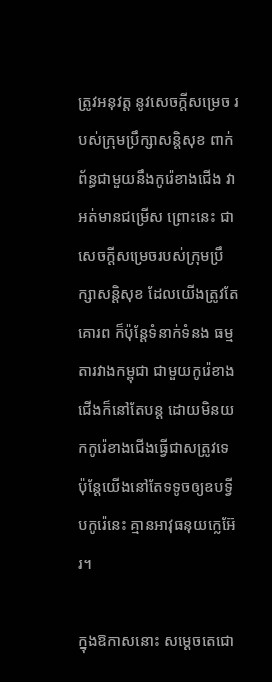ត្រូវអនុវត្ដ នូវសេចក្ដីសម្រេច របស់ក្រុមប្រឹក្សាសន្ដិសុខ ពាក់ព័ន្ធជាមួយនឹងកូរ៉េខាងជើង វាអត់មានជម្រើស ព្រោះនេះ ជាសេចក្ដីសម្រេចរបស់ក្រុមប្រឹក្សាសន្ដិសុខ ដែលយើងត្រូវតែគោរព ក៏ប៉ុន្ដែទំនាក់ទំនង ធម្មតារវាងកម្ពុជា ជាមួយកូរ៉េខាងជើងក៏នៅតែបន្ដ ដោយមិនយកកូរ៉េខាងជើងធ្វើជាសត្រូវទេ ប៉ុន្ដែយើងនៅតែទទូចឲ្យឧបទ្វីបកូរ៉េនេះ គ្មានអាវុធនុយក្លេអ៊ែរ។

ក្នុងឱកាសនោះ សម្ដេចតេជោ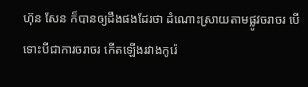ហ៊ុន សែន ក៏បានឲ្យដឹងផងដែរថា ដំណោះស្រាយតាមផ្លូវចរាចរ បើទោះបីជាការចរាចរ កើតឡើងរវាងកូរ៉េ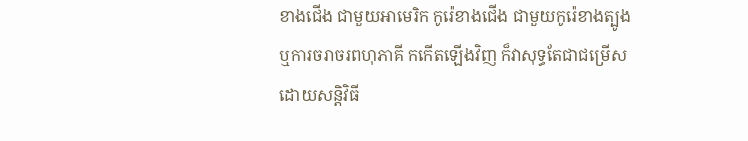ខាងជើង ជាមួយអាមេរិក កូរ៉េខាងជើង ជាមួយកូរ៉េខាងត្បូង ឬការចរាចរពហុភាគី កកើតឡើងវិញ ក៏វាសុទ្ធតែជាជម្រើស ដោយសន្ដិវិធី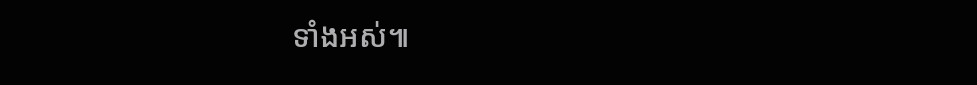ទាំងអស់៕